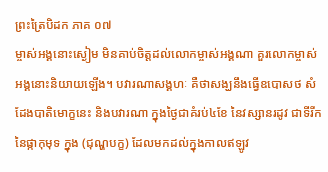ព្រះត្រៃបិដក ភាគ ០៧
ម្ចាស់អង្គនោះស្ងៀម មិនគាប់ចិត្តដល់លោកម្ចាស់អង្គណា គួរលោកម្ចាស់អង្គនោះនិយាយឡើង។ បវារណាសង្គហៈ គឺថាសង្ឃនឹងធ្វើឧបោសថ សំដែងបាតិមោក្ខនេះ និងបវារណា ក្នុងថ្ងៃជាគំរប់៤ខែ នៃវស្សានរដូវ ជាទីរីកនៃផ្កាកុមុទ ក្នុង (ជុណ្ហបក្ខ) ដែលមកដល់ក្នុងកាលឥឡូវ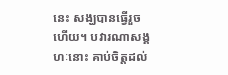នេះ សង្ឃបានធ្វើរួចហើយ។ បវារណាសង្គហៈនោះ គាប់ចិត្តដល់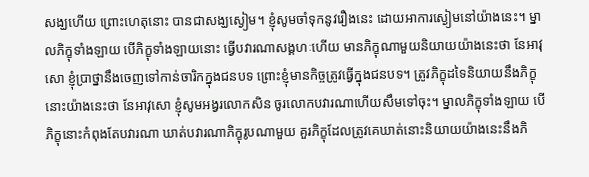សង្ឃហើយ ព្រោះហេតុនោះ បានជាសង្ឃស្ងៀម។ ខ្ញុំសូមចាំទុកនូវរឿងនេះ ដោយអាការស្ងៀមនៅយ៉ាងនេះ។ ម្នាលភិក្ខុទាំងឡាយ បើភិក្ខុទាំងឡាយនោះ ធ្វើបវារណាសង្គហៈហើយ មានភិក្ខុណាមួយនិយាយយ៉ាងនេះថា នែអាវុសោ ខ្ញុំប្រាថ្នានឹងចេញទៅកាន់ចារិកក្នុងជនបទ ព្រោះខ្ញុំមានកិច្ចត្រូវធ្វើក្នុងជនបទ។ ត្រូវភិក្ខុដទៃនិយាយនឹងភិក្ខុនោះយ៉ាងនេះថា នែអាវុសោ ខ្ញុំសូមអង្វរលោកសិន ចូរលោកបវារណាហើយសឹមទៅចុះ។ ម្នាលភិក្ខុទាំងឡាយ បើភិក្ខុនោះកំពុងតែបវារណា ឃាត់បវារណាភិក្ខុរូបណាមួយ គួរភិក្ខុដែលត្រូវគេឃាត់នោះនិយាយយ៉ាងនេះនឹងភិ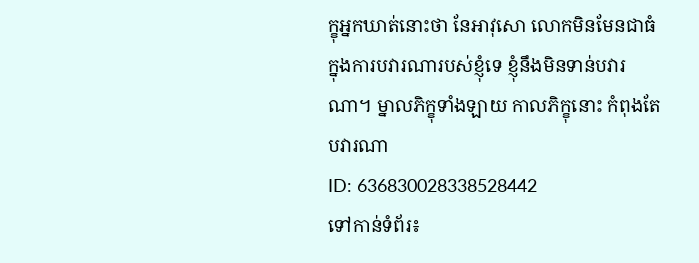ក្ខុអ្នកឃាត់នោះថា នែអាវុសោ លោកមិនមែនជាធំ ក្នុងការបវារណារបស់ខ្ញុំទេ ខ្ញុំនឹងមិនទាន់បវារណា។ ម្នាលភិក្ខុទាំងឡាយ កាលភិក្ខុនោះ កំពុងតែបវារណា
ID: 636830028338528442
ទៅកាន់ទំព័រ៖